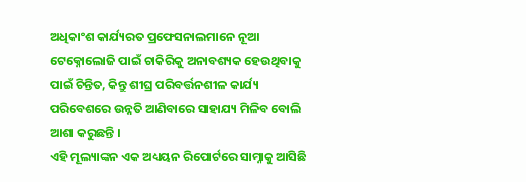ଅଧିକାଂଶ କାର୍ଯ୍ୟରତ ପ୍ରଫେସନାଲମାନେ ନୂଆ ଟେକ୍ନୋଲୋଜି ପାଇଁ ଚାକିରିକୁ ଅନାବଶ୍ୟକ ହେଉଥିବାକୁ ପାଇଁ ଚିନ୍ତିତ, କିନ୍ତୁ ଶୀଘ୍ର ପରିବର୍ତ୍ତନଶୀଳ କାର୍ଯ୍ୟ ପରିବେଶରେ ଉନ୍ନତି ଆଣିବାରେ ସାହାଯ୍ୟ ମିଳିବ ବୋଲି ଆଶା କରୁଛନ୍ତି ।
ଏହି ମୂଲ୍ୟାଙ୍କନ ଏକ ଅଧ୍ୟୟନ ରିପୋର୍ଟରେ ସାମ୍ନାକୁ ଆସିଛି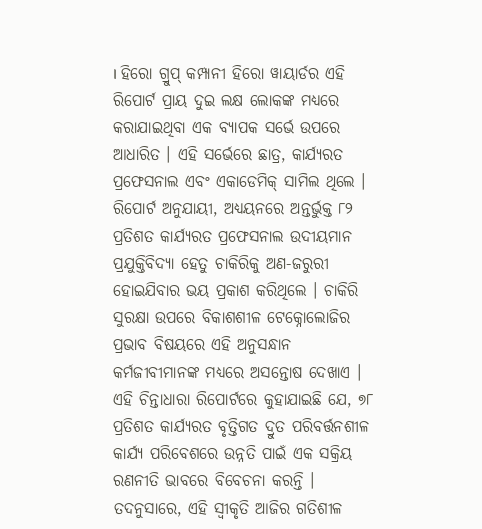। ହିରୋ ଗ୍ରୁପ୍ କମ୍ପାନୀ ହିରୋ ୱାୟାର୍ଡର ଏହି ରିପୋର୍ଟ ପ୍ରାୟ ଦୁଇ ଲକ୍ଷ ଲୋକଙ୍କ ମଧ୍ୟରେ କରାଯାଇଥିବା ଏକ ବ୍ୟାପକ ସର୍ଭେ ଉପରେ ଆଧାରିତ । ଏହି ସର୍ଭେରେ ଛାତ୍ର, କାର୍ଯ୍ୟରତ ପ୍ରଫେସନାଲ ଏବଂ ଏକାଡେମିକ୍ ସାମିଲ ଥିଲେ ।
ରିପୋର୍ଟ ଅନୁଯାୟୀ, ଅଧ୍ୟୟନରେ ଅନ୍ତର୍ଭୁକ୍ତ ୮୨ ପ୍ରତିଶତ କାର୍ଯ୍ୟରତ ପ୍ରଫେସନାଲ ଉଦୀୟମାନ ପ୍ରଯୁକ୍ତିବିଦ୍ୟା ହେତୁ ଚାକିରିକୁ ଅଣ-ଜରୁରୀ ହୋଇଯିବାର ଭୟ ପ୍ରକାଶ କରିଥିଲେ । ଚାକିରି ସୁରକ୍ଷା ଉପରେ ବିକାଶଶୀଳ ଟେକ୍ନୋଲୋଜିର ପ୍ରଭାବ ବିଷୟରେ ଏହି ଅନୁସନ୍ଧାନ କର୍ମଜୀବୀମାନଙ୍କ ମଧ୍ୟରେ ଅସନ୍ତୋଷ ଦେଖାଏ । ଏହି ଚିନ୍ତାଧାରା ରିପୋର୍ଟରେ କୁହାଯାଇଛି ଯେ, ୭୮ ପ୍ରତିଶତ କାର୍ଯ୍ୟରତ ବୃତ୍ତିଗତ ଦ୍ରୁତ ପରିବର୍ତ୍ତନଶୀଳ କାର୍ଯ୍ୟ ପରିବେଶରେ ଉନ୍ନତି ପାଇଁ ଏକ ସକ୍ରିୟ ରଣନୀତି ଭାବରେ ବିବେଚନା କରନ୍ତି । ତଦନୁସାରେ, ଏହି ସ୍ୱୀକୃତି ଆଜିର ଗତିଶୀଳ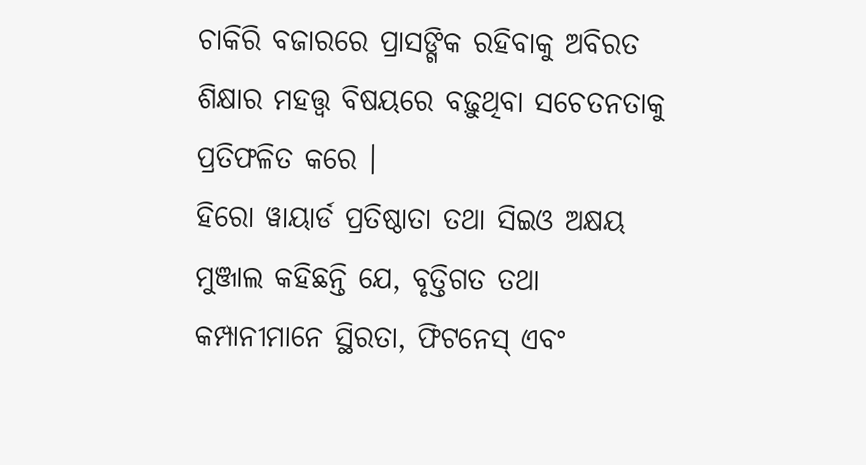ଚାକିରି ବଜାରରେ ପ୍ରାସଙ୍ଗିକ ରହିବାକୁ ଅବିରତ ଶିକ୍ଷାର ମହତ୍ତ୍ୱ ବିଷୟରେ ବଢ଼ୁଥିବା ସଚେତନତାକୁ ପ୍ରତିଫଳିତ କରେ ।
ହିରୋ ୱାୟାର୍ଡ ପ୍ରତିଷ୍ଠାତା ତଥା ସିଇଓ ଅକ୍ଷୟ ମୁଞ୍ଜାଲ କହିଛନ୍ତି ଯେ, ବୃତ୍ତିଗତ ତଥା କମ୍ପାନୀମାନେ ସ୍ଥିରତା, ଫିଟନେସ୍ ଏବଂ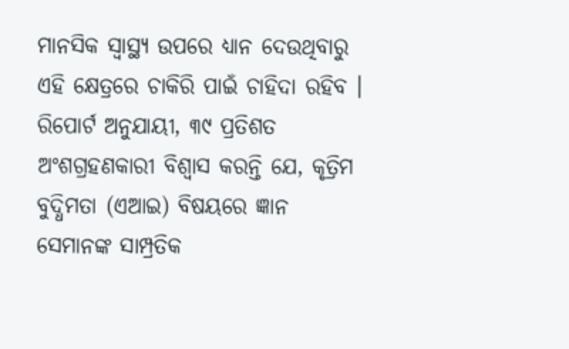ମାନସିକ ସ୍ୱାସ୍ଥ୍ୟ ଉପରେ ଧ୍ୟାନ ଦେଉଥିବାରୁ ଏହି କ୍ଷେତ୍ରରେ ଚାକିରି ପାଇଁ ଚାହିଦା ରହିବ । ରିପୋର୍ଟ ଅନୁଯାୟୀ, ୩୯ ପ୍ରତିଶତ ଅଂଶଗ୍ରହଣକାରୀ ବିଶ୍ୱାସ କରନ୍ତି ଯେ, କୃତ୍ରିମ ବୁଦ୍ଧିମତା (ଏଆଇ) ବିଷୟରେ ଜ୍ଞାନ ସେମାନଙ୍କ ସାମ୍ପ୍ରତିକ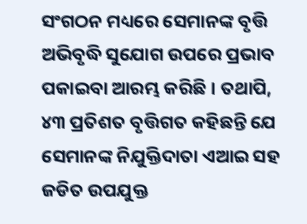ସଂଗଠନ ମଧ୍ୟରେ ସେମାନଙ୍କ ବୃତ୍ତି ଅଭିବୃଦ୍ଧି ସୁଯୋଗ ଉପରେ ପ୍ରଭାବ ପକାଇବା ଆରମ୍ଭ କରିଛି । ତଥାପି, ୪୩ ପ୍ରତିଶତ ବୃତ୍ତିଗତ କହିଛନ୍ତି ଯେ ସେମାନଙ୍କ ନିଯୁକ୍ତିଦାତା ଏଆଇ ସହ ଜଡିତ ଉପଯୁକ୍ତ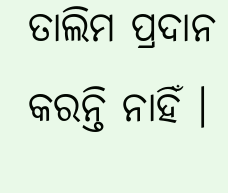ତାଲିମ ପ୍ରଦାନ କରନ୍ତି ନାହିଁ ।